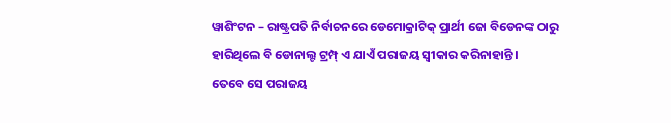ୱାଶିଂଟନ – ରାଷ୍ଟ୍ରପତି ନିର୍ବାଚନରେ ଡେମୋକ୍ରାଟିକ୍ ପ୍ରାର୍ଥୀ ଜୋ ବିଡେନଙ୍କ ଠାରୁ ହାରିଥିଲେ ବି ଡୋନାଲ୍ଟ ଟ୍ରମ୍ପ୍ ଏ ଯାଏଁ ପରାଜୟ ସ୍ୱୀକାର କରିନାହାନ୍ତି ।
ତେବେ ସେ ପରାଜୟ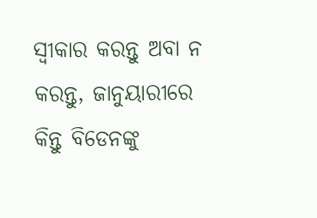ସ୍ୱୀକାର କରନ୍ତୁ ଅବା ନ କରନ୍ତୁ, ଜାନୁୟାରୀରେ କିନ୍ତୁ ବିଡେନଙ୍କୁ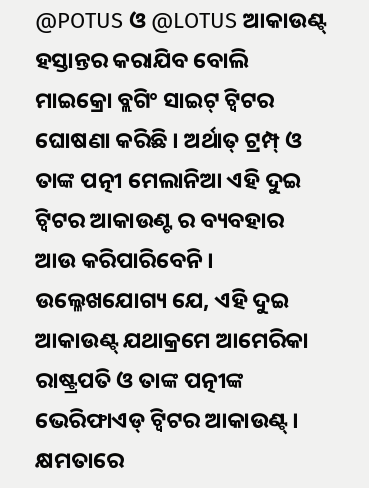@POTUS ଓ @LOTUS ଆକାଉଣ୍ଟ୍ ହସ୍ତାନ୍ତର କରାଯିବ ବୋଲି ମାଇକ୍ରୋ ବ୍ଲଗିଂ ସାଇଟ୍ ଟ୍ୱିଟର ଘୋଷଣା କରିଛି । ଅର୍ଥାତ୍ ଟ୍ରମ୍ପ୍ ଓ ତାଙ୍କ ପତ୍ନୀ ମେଲାନିଆ ଏହି ଦୁଇ ଟ୍ୱିଟର ଆକାଉଣ୍ଟ ର ବ୍ୟବହାର ଆଉ କରିପାରିବେନି । ଉଲ୍ଳେଖଯୋଗ୍ୟ ଯେ, ଏହି ଦୁଇ ଆକାଉଣ୍ଟ୍ ଯଥାକ୍ରମେ ଆମେରିକା ରାଷ୍ଟ୍ରପତି ଓ ତାଙ୍କ ପତ୍ନୀଙ୍କ ଭେରିଫାଏଡ୍ ଟ୍ୱିଟର ଆକାଉଣ୍ଟ୍ ।
କ୍ଷମତାରେ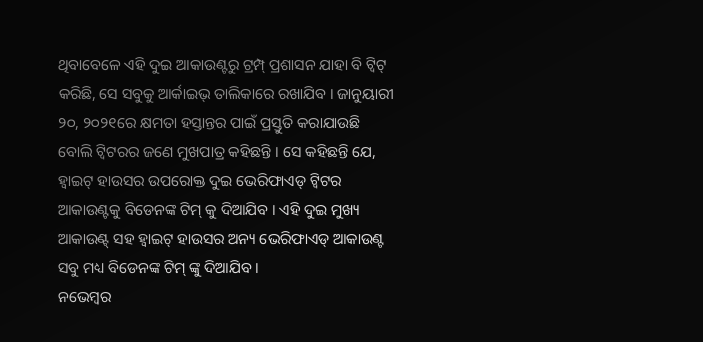ଥିବାବେଳେ ଏହି ଦୁଇ ଆକାଉଣ୍ଟରୁ ଟ୍ରମ୍ପ୍ ପ୍ରଶାସନ ଯାହା ବି ଟ୍ୱିଟ୍ କରିଛି, ସେ ସବୁକୁ ଆର୍କାଇଭ୍ ତାଲିକାରେ ରଖାଯିବ । ଜାନୁୟାରୀ ୨୦, ୨୦୨୧ରେ କ୍ଷମତା ହସ୍ତାନ୍ତର ପାଇଁ ପ୍ରସ୍ତୁତି କରାଯାଉଛି ବୋଲି ଟ୍ୱିଟରର ଜଣେ ମୁଖପାତ୍ର କହିଛନ୍ତି । ସେ କହିଛନ୍ତି ଯେ, ହ୍ୱାଇଟ୍ ହାଉସର ଉପରୋକ୍ତ ଦୁଇ ଭେରିଫାଏଡ୍ ଟ୍ୱିଟର ଆକାଉଣ୍ଟକୁ ବିଡେନଙ୍କ ଟିମ୍ କୁ ଦିଆଯିବ । ଏହି ଦୁଇ ମୁଖ୍ୟ ଆକାଉଣ୍ଟ୍ ସହ ହ୍ୱାଇଟ୍ ହାଉସର ଅନ୍ୟ ଭେରିଫାଏଡ୍ ଆକାଉଣ୍ଟ ସବୁ ମଧ୍ୟ ବିଡେନଙ୍କ ଟିମ୍ ଙ୍କୁ ଦିଆଯିବ ।
ନଭେମ୍ବର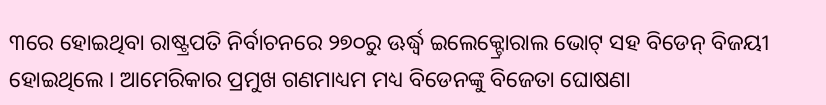୩ରେ ହୋଇଥିବା ରାଷ୍ଟ୍ରପତି ନିର୍ବାଚନରେ ୨୭୦ରୁ ଊର୍ଦ୍ଧ୍ୱ ଇଲେକ୍ଟ୍ରୋରାଲ ଭୋଟ୍ ସହ ବିଡେନ୍ ବିଜୟୀ ହୋଇଥିଲେ । ଆମେରିକାର ପ୍ରମୁଖ ଗଣମାଧ୍ୟମ ମଧ୍ୟ ବିଡେନଙ୍କୁ ବିଜେତା ଘୋଷଣା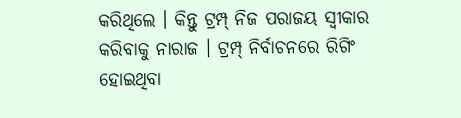କରିଥିଲେ । କିନ୍ତୁ ଟ୍ରମ୍ପ୍ ନିଜ ପରାଜୟ ସ୍ୱୀକାର କରିବାକୁ ନାରାଜ । ଟ୍ରମ୍ପ୍ ନିର୍ବାଚନରେ ରିଗିଂ ହୋଇଥିବା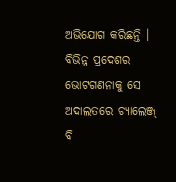ଅଭିଯୋଗ କରିଛନ୍ତି । ବିଭିନ୍ନ ପ୍ରଦେଶର ଭୋଟଗଣନାକୁ ସେ ଅଦାଲତରେ ଚ୍ୟାଲେଞ୍ଜ୍ ବି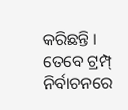କରିଛନ୍ତି । ତେବେ ଟ୍ରମ୍ପ୍ ନିର୍ବାଚନରେ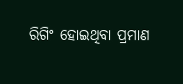ରିଗିଂ ହୋଇଥିବା ପ୍ରମାଣ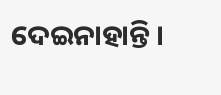ଦେଇନାହାନ୍ତି ।